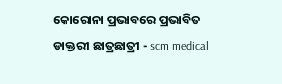କୋରୋନା ପ୍ରଭାବରେ ପ୍ରଭାବିତ ଡାକ୍ତରୀ ଛାତ୍ରଛାତ୍ରୀ - scm medical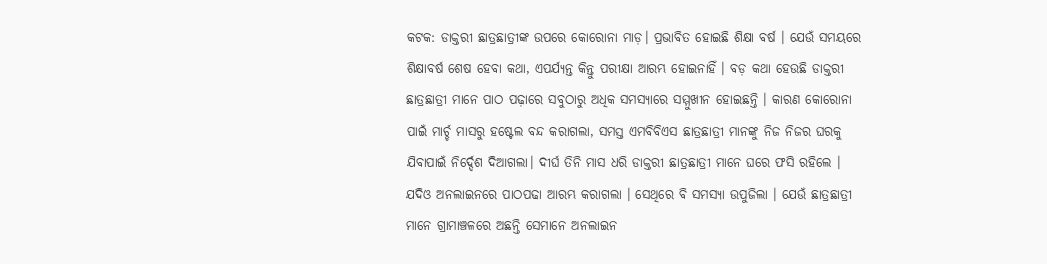କଟକ: ଡାକ୍ତରୀ ଛାତ୍ରଛାତ୍ରୀଙ୍କ ଉପରେ କୋରୋନା ମାଡ଼। ପ୍ରଭାବିତ ହୋଇଛି ଶିକ୍ଷା ବର୍ଷ । ଯେଉଁ ସମୟରେ ଶିକ୍ଷାବର୍ଷ ଶେଷ ହେବା କଥା, ଏପର୍ଯ୍ୟନ୍ତ କିନ୍ତୁ ପରୀକ୍ଷା ଆରମ୍ଭ ହୋଇନାହିଁ । ବଡ଼ କଥା ହେଉଛି ଡାକ୍ତରୀ ଛାତ୍ରଛାତ୍ରୀ ମାନେ ପାଠ ପଢ଼ାରେ ସବୁଠାରୁ ଅଧିକ ସମସ୍ୟାରେ ସମ୍ମୁଖୀନ ହୋଇଛନ୍ତି । କାରଣ କୋରୋନା ପାଇଁ ମାର୍ଚ୍ଚ ମାସରୁ ହଷ୍ଟେଲ ବନ୍ଦ କରାଗଲା, ସମସ୍ତ ଏମବିବିଏସ ଛାତ୍ରଛାତ୍ରୀ ମାନଙ୍କୁ ନିଜ ନିଜର ଘରକୁ ଯିବାପାଇଁ ନିର୍ଦ୍ଦେଶ ଦିଆଗଲା। ଦୀର୍ଘ ତିନି ମାସ ଧରି ଡାକ୍ତରୀ ଛାତ୍ରଛାତ୍ରୀ ମାନେ ଘରେ ଫସି ରହିଲେ । ଯଦିଓ ଅନଲାଇନରେ ପାଠପଢା ଆରମ୍ଭ କରାଗଲା । ସେଥିରେ ବି ସମସ୍ୟା ଉପୁଜିଲା । ଯେଉଁ ଛାତ୍ରଛାତ୍ରୀ ମାନେ ଗ୍ରାମାଞ୍ଚଳରେ ଅଛନ୍ତି ସେମାନେ ଅନଲାଇନ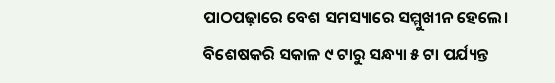ପାଠପଢ଼ାରେ ବେଶ ସମସ୍ୟାରେ ସମ୍ମୁଖୀନ ହେଲେ। ବିଶେଷକରି ସକାଳ ୯ ଟାରୁ ସନ୍ଧ୍ୟା ୫ ଟା ପର୍ଯ୍ୟନ୍ତ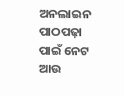ଅନଲାଇନ ପାଠପଢ଼ା ପାଇଁ ନେଟ ଆଉ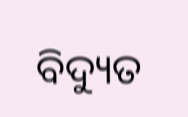ବିଦ୍ୟୁତ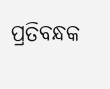ପ୍ରତିବନ୍ଧକ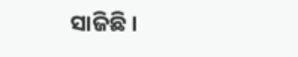ସାଜିଛି ।